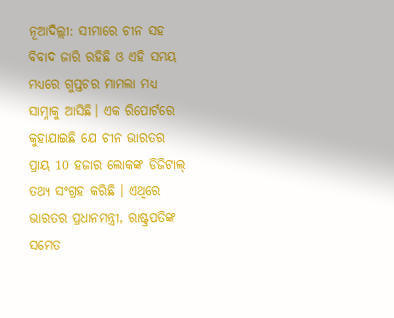ନୂଆଦିଲ୍ଲୀ: ସୀମାରେ ଚୀନ ସହ ବିବାଦ ଜାରି ରହିଛି ଓ ଏହି ସମୟ ମଧ୍ୟରେ ଗୁପ୍ତଚର ମାମଲା ମଧ୍ୟ ସାମ୍ନାକୁ ଆସିଛି। ଏକ ରିପୋର୍ଟରେ କୁହାଯାଇଛି ଯେ ଚୀନ ଭାରତର ପ୍ରାୟ 10 ହଜାର ଲୋକଙ୍କ ଡିଜିଟାଲ୍ ତଥ୍ୟ ସଂଗ୍ରହ କରିଛି । ଏଥିରେ ଭାରତର ପ୍ରଧାନମନ୍ତ୍ରୀ, ରାଷ୍ଟ୍ରପତିଙ୍କ ସମେତ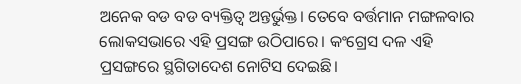ଅନେକ ବଡ ବଡ ବ୍ୟକ୍ତିତ୍ବ ଅନ୍ତର୍ଭୁକ୍ତ। ତେବେ ବର୍ତ୍ତମାନ ମଙ୍ଗଳବାର ଲୋକସଭାରେ ଏହି ପ୍ରସଙ୍ଗ ଉଠିପାରେ। କଂଗ୍ରେସ ଦଳ ଏହି ପ୍ରସଙ୍ଗରେ ସ୍ଥଗିତାଦେଶ ନୋଟିସ ଦେଇଛି।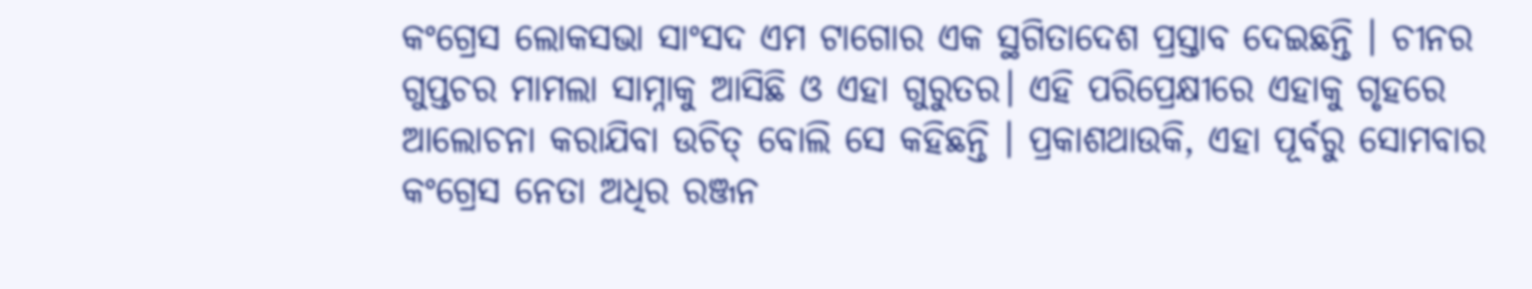କଂଗ୍ରେସ ଲୋକସଭା ସାଂସଦ ଏମ ଟାଗୋର ଏକ ସ୍ଥଗିତାଦେଶ ପ୍ରସ୍ତାବ ଦେଇଛନ୍ତି । ଚୀନର ଗୁପ୍ତଚର ମାମଲା ସାମ୍ନାକୁ ଆସିଛି ଓ ଏହା ଗୁରୁତର। ଏହି ପରିପ୍ରେକ୍ଷୀରେ ଏହାକୁ ଗୃହରେ ଆଲୋଚନା କରାଯିବା ଉଚିତ୍ ବୋଲି ସେ କହିଛନ୍ତି । ପ୍ରକାଶଥାଉକି, ଏହା ପୂର୍ବରୁ ସୋମବାର କଂଗ୍ରେସ ନେତା ଅଧିର ରଞ୍ଜନ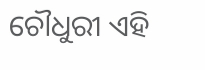ଚୌଧୁରୀ ଏହି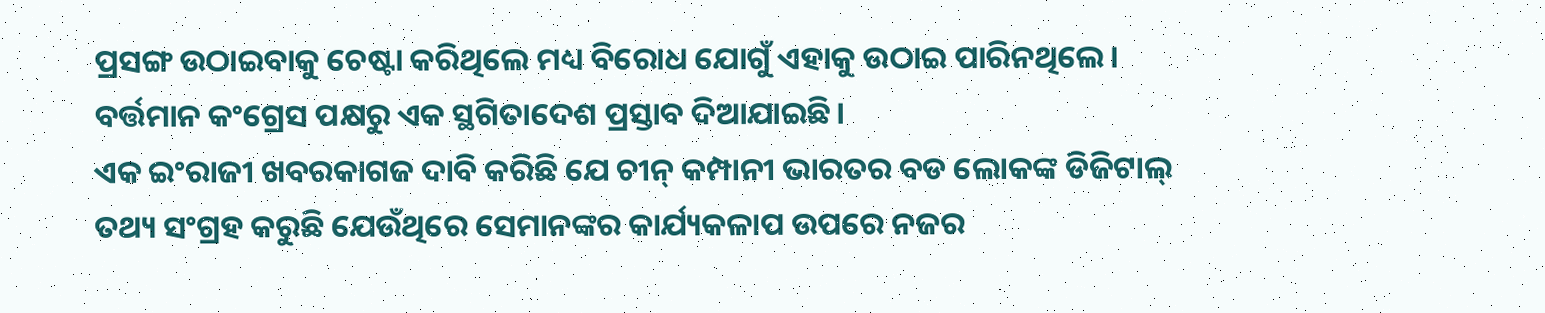ପ୍ରସଙ୍ଗ ଉଠାଇବାକୁ ଚେଷ୍ଟା କରିଥିଲେ ମଧ୍ୟ ବିରୋଧ ଯୋଗୁଁ ଏହାକୁ ଉଠାଇ ପାରିନଥିଲେ। ବର୍ତ୍ତମାନ କଂଗ୍ରେସ ପକ୍ଷରୁ ଏକ ସ୍ଥଗିତାଦେଶ ପ୍ରସ୍ତାବ ଦିଆଯାଇଛି।
ଏକ ଇଂରାଜୀ ଖବରକାଗଜ ଦାବି କରିଛି ଯେ ଚୀନ୍ କମ୍ପାନୀ ଭାରତର ବଡ ଲୋକଙ୍କ ଡିଜିଟାଲ୍ ତଥ୍ୟ ସଂଗ୍ରହ କରୁଛି ଯେଉଁଥିରେ ସେମାନଙ୍କର କାର୍ଯ୍ୟକଳାପ ଉପରେ ନଜର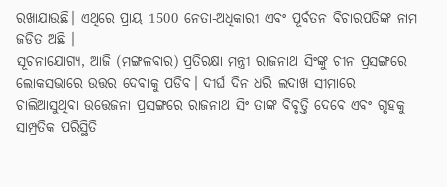ରଖାଯାଉଛି। ଏଥିରେ ପ୍ରାୟ 1500 ନେତା-ଅଧିକାରୀ ଏବଂ ପୂର୍ବତନ ବିଚାରପତିଙ୍କ ନାମ ଜଡିତ ଅଛି ।
ସୂଚନାଯୋଗ୍ୟ, ଆଜି (ମଙ୍ଗଳବାର) ପ୍ରତିରକ୍ଷା ମନ୍ତ୍ରୀ ରାଜନାଥ ସିଂଙ୍କୁ ଚୀନ ପ୍ରସଙ୍ଗରେ ଲୋକସଭାରେ ଉତ୍ତର ଦେବାକୁ ପଡିବ। ଦୀର୍ଘ ଦିନ ଧରି ଲଦାଖ ସୀମାରେ ଚାଲିଆସୁଥିବା ଉତ୍ତେଜନା ପ୍ରସଙ୍ଗରେ ରାଜନାଥ ସିଂ ତାଙ୍କ ବିବୃତ୍ତି ଦେବେ ଏବଂ ଗୃହକୁ ସାମ୍ପ୍ରତିକ ପରିସ୍ଥିତି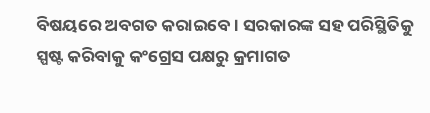ବିଷୟରେ ଅବଗତ କରାଇବେ। ସରକାରଙ୍କ ସହ ପରିସ୍ଥିତିକୁ ସ୍ପଷ୍ଟ କରିବାକୁ କଂଗ୍ରେସ ପକ୍ଷରୁ କ୍ରମାଗତ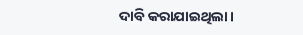ଦାବି କରାଯାଇଥିଲା।